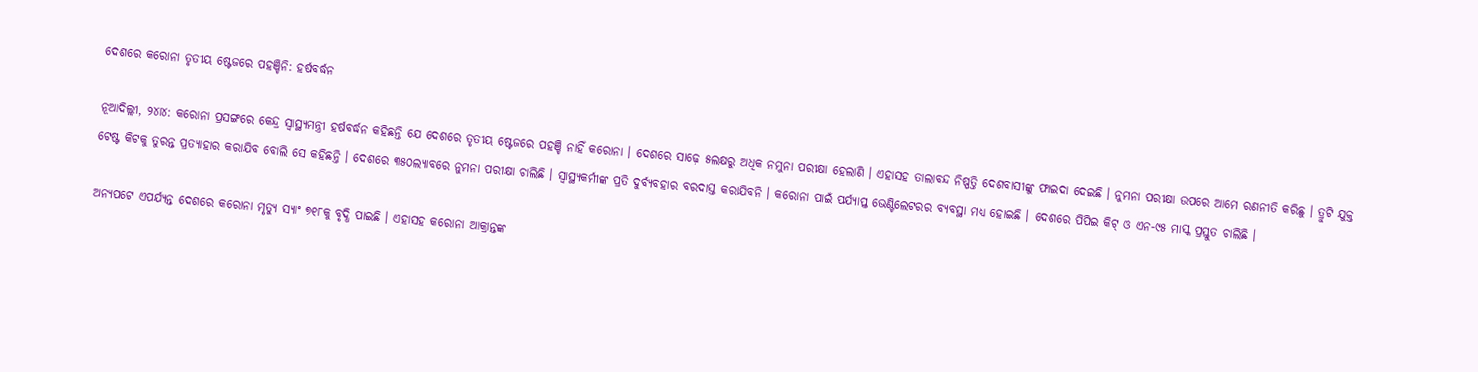ଦେଶରେ କରୋନା ତୃତୀୟ ଷ୍ଟେଜରେ ପହଞ୍ଚିନି: ହର୍ଷବର୍ଦ୍ଧନ

ନୂଆଦିଲ୍ଲୀ, ୨୪ା୪: କରୋନା ପ୍ରସଙ୍ଗରେ କେନ୍ଦ୍ର ସ୍ୱାସ୍ଥ୍ୟମନ୍ତ୍ରୀ ହର୍ଷବର୍ଦ୍ଧନ କହିଛନ୍ତି ଯେ ଦେଶରେ ତୃତୀୟ ଷ୍ଟେଜରେ ପହଞ୍ଚି ନାହିଁ କରୋନା । ଦେଶରେ ସାଢ଼େ ୫ଲକ୍ଷରୁ ଅଧିକ ନମୁନା ପରୀକ୍ଷା ହେଲାଣି । ଏହାସହ ତାଲାବନ୍ଦ ନିଷ୍ପତ୍ତି ଦେଶବାସୀଙ୍କୁ ଫାଇଦା ଦେଇଛି । ନୁମନା ପରୀକ୍ଷା ଉପରେ ଆମେ ରଣନୀତି କରିଛୁ । ତ୍ରୁଟି ଯୁକ୍ତ ଟେଷ୍ଟ କିଟକୁ ତୁରନ୍ତ ପ୍ରତ୍ୟାହାର କରାଯିବ ବୋଲି ସେ କହିଛନ୍ତି । ଦେଶରେ ୩୫୦ଲ୍ୟାବରେ ନୁମନା ପରୀକ୍ଷା ଚାଲିଛି । ସ୍ୱାସ୍ଥ୍ୟକର୍ମୀଙ୍କ ପ୍ରତି ଦୁର୍ବ୍ୟବହାର ବରଦାସ୍ତ କରାଯିବନି । କରୋନା ପାଇଁ ପର୍ଯ୍ୟାପ୍ତ ଭେଣ୍ଟିଲେଟରର ବ୍ୟବସ୍ଥା ମଧ୍ୟ ହୋଇଛି । ଦେଶରେ ପିପିଇ କିଟ୍ ଓ ଏନ-୯୫ ମାସ୍କ ପ୍ରସ୍ତୁତ ଚାଲିଛି ।

ଅନ୍ୟପଟେ ଏପର୍ଯ୍ୟନ୍ତ ଦେଶରେ କରୋନା ମୃତ୍ୟୁ ସ୍ୟାଂ ୭୧୮କୁ ବୃଦ୍ଧି ପାଇଛି । ଏହାସହ କରୋନା ଆକ୍ରାନ୍ତଙ୍କ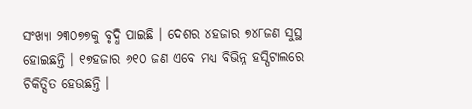ସଂଖ୍ୟା ୨୩୦୭୭କୁ ବୃଦ୍ଧି ପାଇଛି । ଦେଶର ୪ହଜାର ୭୪୮ଜଣ ସୁସ୍ଥ ହୋଇଛନ୍ତି । ୧୭ହଜାର ୬୧୦ ଜଣ ଏବେ ମଧ୍ୟ ବିଭିନ୍ନ ହସ୍ପିଟାଲରେ ଚିକିତ୍ସିତ ହେଉଛନ୍ତି ।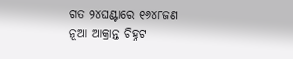ଗତ ୨୪ଘଣ୍ଟାରେ ୧୬୪୮ଜଣ ନୂଆ ଆକ୍ରାନ୍ତ ଚିହ୍ନଟ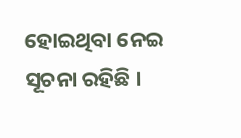ହୋଇଥିବା ନେଇ ସୂଚନା ରହିଛି ।